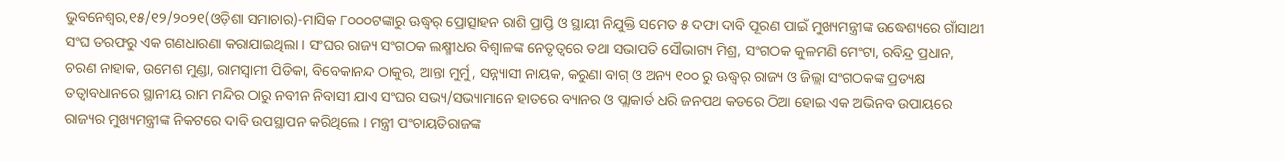ଭୁବନେଶ୍ୱର,୧୫/୧୨/୨୦୨୧(ଓଡ଼ିଶା ସମାଚାର)-ମାସିକ ୮୦୦୦ଟଙ୍କାରୁ ଊଦ୍ଧ୍ୱର୍ ପ୍ରୋତ୍ସାହନ ରାଶି ପ୍ରାପ୍ତି ଓ ସ୍ଥାୟୀ ନିଯୁକ୍ତି ସମେତ ୫ ଦଫା ଦାବି ପୂରଣ ପାଇଁ ମୁଖ୍ୟମନ୍ତ୍ରୀଙ୍କ ଉଦ୍ଧେଶ୍ୟରେ ଗାଁସାଥୀ ସଂଘ ତରଫରୁ ଏକ ଗଣଧାରଣା କରାଯାଇଥିଲା । ସଂଘର ରାଜ୍ୟ ସଂଗଠକ ଲକ୍ଷ୍ମୀଧର ବିଶ୍ୱାଳଙ୍କ ନେତୃତ୍ୱରେ ତଥା ସଭାପତି ସୌଭାଗ୍ୟ ମିଶ୍ର, ସଂଗଠକ କୁଳମଣି ମେଂଟା, ରବିନ୍ଦ୍ର ପ୍ରଧାନ, ଚରଣ ନାହାକ, ଉମେଶ ମୁଣ୍ଡା, ରାମସ୍ୱାମୀ ପିଡିକା, ବିବେକାନନ୍ଦ ଠାକୁର, ଆନ୍ତା ମୁର୍ମୁ, ସନ୍ନ୍ୟାସୀ ନାୟକ, କରୁଣା ବାଗ୍ ଓ ଅନ୍ୟ ୧୦୦ ରୁ ଊଦ୍ଧ୍ୱର୍ ରାଜ୍ୟ ଓ ଜିଲ୍ଲା ସଂଗଠକଙ୍କ ପ୍ରତ୍ୟକ୍ଷ ତତ୍ୱାବଧାନରେ ସ୍ଥାନୀୟ ରାମ ମନ୍ଦିର ଠାରୁ ନବୀନ ନିବାସୀ ଯାଏ ସଂଘର ସଭ୍ୟ/ସଭ୍ୟାମାନେ ହାତରେ ବ୍ୟାନର ଓ ପ୍ଲାକାର୍ଡ ଧରି ଜନପଥ କଡରେ ଠିଆ ହୋଇ ଏକ ଅଭିନବ ଉପାୟରେ ରାଜ୍ୟର ମୁଖ୍ୟମନ୍ତ୍ରୀଙ୍କ ନିକଟରେ ଦାବି ଉପସ୍ଥାପନ କରିଥିଲେ । ମନ୍ତ୍ରୀ ପଂଚାୟତିରାଜଙ୍କ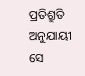ପ୍ରତିଶ୍ରୁତି ଅନୁଯାୟୀ ସେ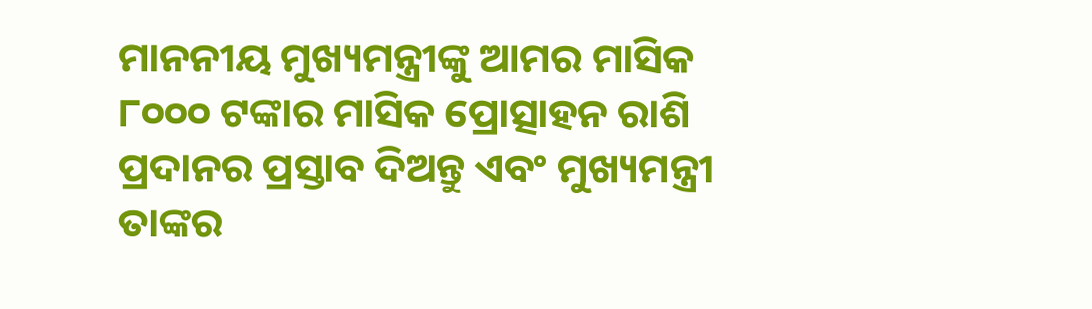ମାନନୀୟ ମୁଖ୍ୟମନ୍ତ୍ରୀଙ୍କୁ ଆମର ମାସିକ ୮୦୦୦ ଟଙ୍କାର ମାସିକ ପ୍ରୋତ୍ସାହନ ରାଶି ପ୍ରଦାନର ପ୍ରସ୍ତାବ ଦିଅନ୍ତୁ ଏବଂ ମୁଖ୍ୟମନ୍ତ୍ରୀ ତାଙ୍କର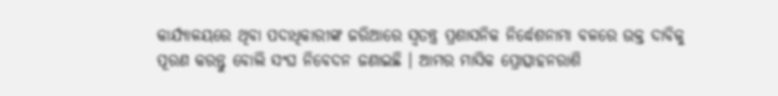କାର୍ଯ୍ୟାଳୟରେ ଥିବା ପଦାଧିକାରୀଙ୍କ ଜରିଆରେ ସ୍ୱତନ୍ତ୍ର ପ୍ରଶାସନିକ ନିର୍ଦ୍ଧେଶନାମା ବଳରେ ଉକ୍ତ ଦାବିକୁ ପୂରଣ କରନ୍ତୁ ବୋଲି ସଂଘ ନିବେଦନ ଜଣାଇଛି । ଆମର ମାସିକ ପ୍ରୋତ୍ସାହନରାଶି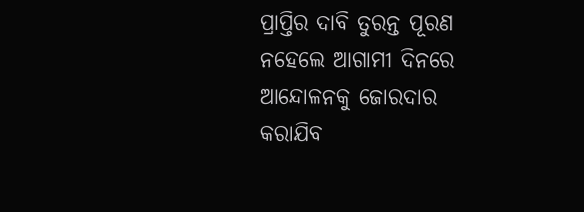ପ୍ରାପ୍ତିର ଦାବି ତୁରନ୍ତ ପୂରଣ ନହେଲେ ଆଗାମୀ ଦିନରେ ଆନ୍ଦୋଳନକୁ ଜୋରଦାର କରାଯିବ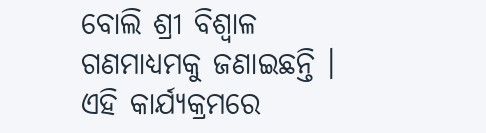ବୋଲି ଶ୍ରୀ ବିଶ୍ୱାଳ ଗଣମାଧ୍ୟମକୁ ଜଣାଇଛନ୍ତି । ଏହି କାର୍ଯ୍ୟକ୍ରମରେ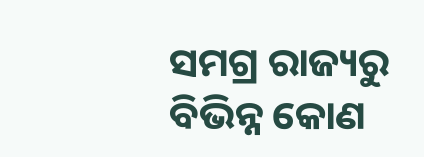ସମଗ୍ର ରାଜ୍ୟରୁ ବିଭିନ୍ନ କୋଣ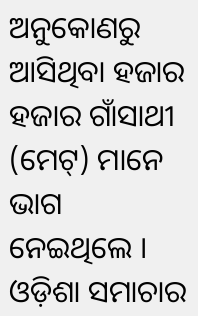ଅନୁକୋଣରୁ ଆସିଥିବା ହଜାର ହଜାର ଗାଁସାଥୀ (ମେଟ୍) ମାନେ ଭାଗ ନେଇଥିଲେ । ଓଡ଼ିଶା ସମାଚାର